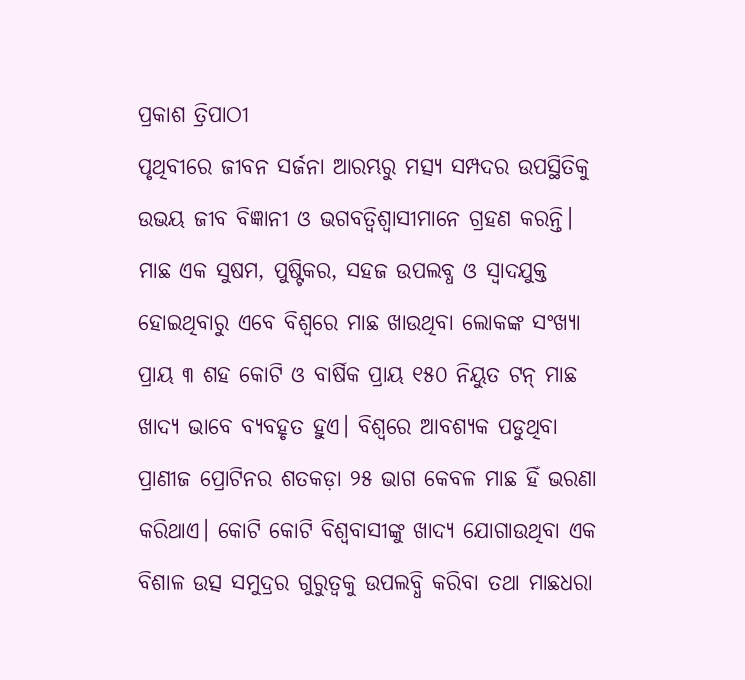ପ୍ରକାଶ ତ୍ରିପାଠୀ
ପୃଥିବୀରେ ଜୀବନ ସର୍ଜନା ଆରମ୍ଭରୁ ମତ୍ସ୍ୟ ସମ୍ପଦର ଉପସ୍ଥିତିକୁ ଉଭୟ ଜୀବ ବିଜ୍ଞାନୀ ଓ ଭଗବତ୍ବିଶ୍ୱାସୀମାନେ ଗ୍ରହଣ କରନ୍ତି। ମାଛ ଏକ ସୁଷମ, ପୁଷ୍ଟିକର, ସହଜ ଉପଲବ୍ଧ ଓ ସ୍ବାଦଯୁକ୍ତ ହୋଇଥିବାରୁ ଏବେ ବିଶ୍ୱରେ ମାଛ ଖାଉଥିବା ଲୋକଙ୍କ ସଂଖ୍ୟା ପ୍ରାୟ ୩ ଶହ କୋଟି ଓ ବାର୍ଷିକ ପ୍ରାୟ ୧୫୦ ନିୟୁତ ଟନ୍ ମାଛ ଖାଦ୍ୟ ଭାବେ ବ୍ୟବହୃତ ହୁଏ। ବିଶ୍ୱରେ ଆବଶ୍ୟକ ପଡୁଥିବା ପ୍ରାଣୀଜ ପ୍ରୋଟିନର ଶତକଡ଼ା ୨୫ ଭାଗ କେବଳ ମାଛ ହିଁ ଭରଣା କରିଥାଏ। କୋଟି କୋଟି ବିଶ୍ୱବାସୀଙ୍କୁ ଖାଦ୍ୟ ଯୋଗାଉଥିବା ଏକ ବିଶାଳ ଉତ୍ସ ସମୁଦ୍ରର ଗୁରୁତ୍ୱକୁ ଉପଲବ୍ଧି କରିବା ତଥା ମାଛଧରା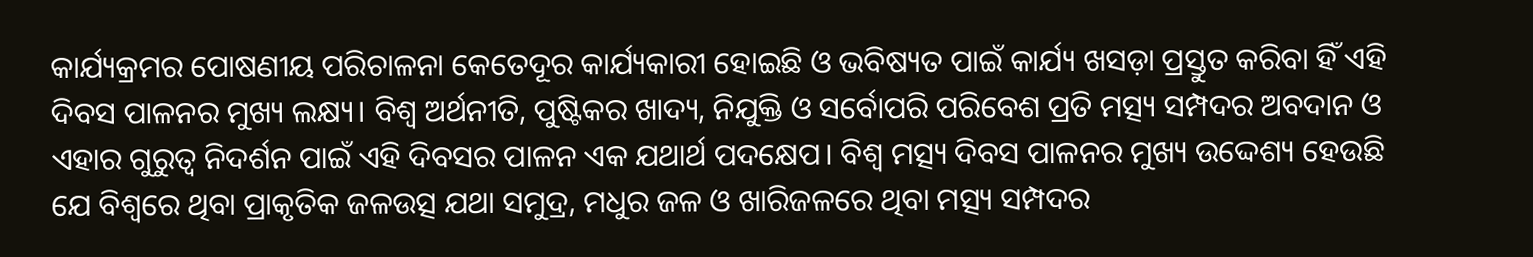କାର୍ଯ୍ୟକ୍ରମର ପୋଷଣୀୟ ପରିଚାଳନା କେତେଦୂର କାର୍ଯ୍ୟକାରୀ ହୋଇଛି ଓ ଭବିଷ୍ୟତ ପାଇଁ କାର୍ଯ୍ୟ ଖସଡ଼ା ପ୍ରସ୍ତୁତ କରିବା ହିଁ ଏହି ଦିବସ ପାଳନର ମୁଖ୍ୟ ଲକ୍ଷ୍ୟ। ବିଶ୍ୱ ଅର୍ଥନୀତି, ପୁଷ୍ଟିକର ଖାଦ୍ୟ, ନିଯୁକ୍ତି ଓ ସର୍ବୋପରି ପରିବେଶ ପ୍ରତି ମତ୍ସ୍ୟ ସମ୍ପଦର ଅବଦାନ ଓ ଏହାର ଗୁରୁତ୍ୱ ନିଦର୍ଶନ ପାଇଁ ଏହି ଦିବସର ପାଳନ ଏକ ଯଥାର୍ଥ ପଦକ୍ଷେପ। ବିଶ୍ୱ ମତ୍ସ୍ୟ ଦିବସ ପାଳନର ମୁଖ୍ୟ ଉଦ୍ଦେଶ୍ୟ ହେଉଛି ଯେ ବିଶ୍ୱରେ ଥିବା ପ୍ରାକୃତିକ ଜଳଉତ୍ସ ଯଥା ସମୁଦ୍ର, ମଧୁର ଜଳ ଓ ଖାରିଜଳରେ ଥିବା ମତ୍ସ୍ୟ ସମ୍ପଦର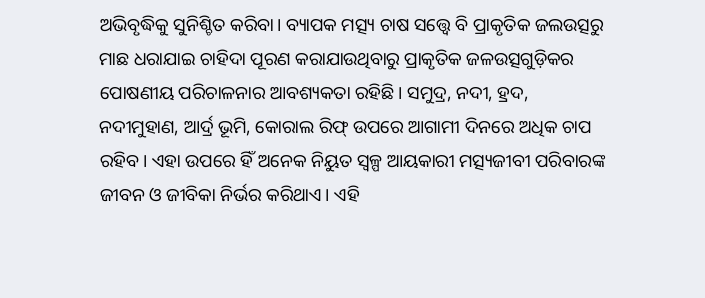ଅଭିବୃଦ୍ଧିକୁ ସୁନିଶ୍ଚିତ କରିବା। ବ୍ୟାପକ ମତ୍ସ୍ୟ ଚାଷ ସତ୍ତ୍ୱେ ବି ପ୍ରାକୃତିକ ଜଲଉତ୍ସରୁ ମାଛ ଧରାଯାଇ ଚାହିଦା ପୂରଣ କରାଯାଉଥିବାରୁ ପ୍ରାକୃତିକ ଜଳଉତ୍ସଗୁଡ଼ିକର ପୋଷଣୀୟ ପରିଚାଳନାର ଆବଶ୍ୟକତା ରହିଛି। ସମୁଦ୍ର, ନଦୀ, ହ୍ରଦ, ନଦୀମୁହାଣ, ଆର୍ଦ୍ର ଭୂମି, କୋରାଲ ରିଫ୍ ଉପରେ ଆଗାମୀ ଦିନରେ ଅଧିକ ଚାପ ରହିବ। ଏହା ଉପରେ ହିଁ ଅନେକ ନିୟୁତ ସ୍ବଳ୍ପ ଆୟକାରୀ ମତ୍ସ୍ୟଜୀବୀ ପରିବାରଙ୍କ ଜୀବନ ଓ ଜୀବିକା ନିର୍ଭର କରିଥାଏ। ଏହି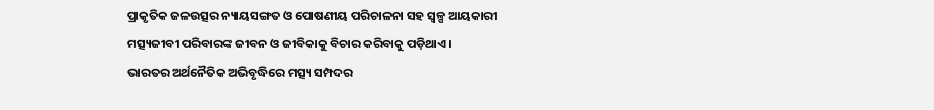ପ୍ରାକୃତିକ ଜଳଉତ୍ସର ନ୍ୟାୟସଙ୍ଗତ ଓ ପୋଷଣୀୟ ପରିଚାଳନା ସହ ସ୍ବଳ୍ପ ଆୟକାରୀ ମତ୍ସ୍ୟଜୀବୀ ପରିବାରଙ୍କ ଜୀବନ ଓ ଜୀବିକାକୁ ବିଚାର କରିବାକୁ ପଡ଼ିଥାଏ।
ଭାରତର ଅର୍ଥନୈତିକ ଅଭିବୃଦ୍ଧିରେ ମତ୍ସ୍ୟ ସମ୍ପଦର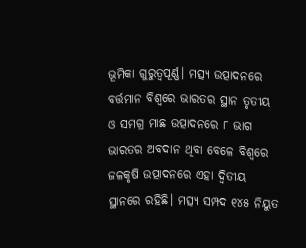ଭୂମିକା ଗୁରୁତ୍ୱପୂର୍ଣ୍ଣ। ମତ୍ସ୍ୟ ଉତ୍ପାଦନରେ ବର୍ତ୍ତମାନ ବିଶ୍ୱରେ ଭାରତର ସ୍ଥାନ ତୃତୀୟ ଓ ସମଗ୍ର ମାଛ ଉତ୍ପାଦନରେ ୮ ଭାଗ ଭାରତର ଅବଦାନ ଥିବା ବେଳେ ବିଶ୍ବରେ ଜଳକୃଷି ଉତ୍ପାଦନରେ ଏହା ଦ୍ୱିତୀୟ ସ୍ଥାନରେ ରହିଛି। ମତ୍ସ୍ୟ ସମ୍ପଦ ୧୪୫ ନିୟୁତ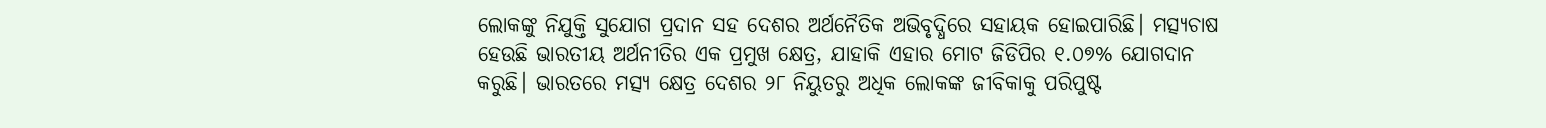ଲୋକଙ୍କୁ ନିଯୁକ୍ତି ସୁଯୋଗ ପ୍ରଦାନ ସହ ଦେଶର ଅର୍ଥନୈତିକ ଅଭିବୃଦ୍ଧିରେ ସହାୟକ ହୋଇପାରିଛି। ମତ୍ସ୍ୟଚାଷ ହେଉଛି ଭାରତୀୟ ଅର୍ଥନୀତିର ଏକ ପ୍ରମୁଖ କ୍ଷେତ୍ର, ଯାହାକି ଏହାର ମୋଟ ଜିଡିପିର ୧.୦୭% ଯୋଗଦାନ କରୁଛି। ଭାରତରେ ମତ୍ସ୍ୟ କ୍ଷେତ୍ର ଦେଶର ୨୮ ନିୟୁତରୁ ଅଧିକ ଲୋକଙ୍କ ଜୀବିକାକୁ ପରିପୁଷ୍ଟ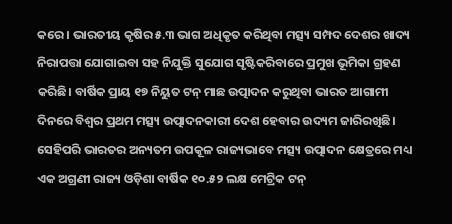କରେ। ଭାରତୀୟ କୃଷିର ୫.୩ ଭାଗ ଅଧିକୃତ କରିଥିବା ମତ୍ସ୍ୟ ସମ୍ପଦ ଦେଶର ଖାଦ୍ୟ ନିରାପତ୍ତା ଯୋଗାଇବା ସହ ନିଯୁକ୍ତି ସୁଯୋଗ ସୃଷ୍ଟିକରିବାରେ ପ୍ରମୁଖ ଭୂମିକା ଗ୍ରହଣ କରିଛି। ବାର୍ଷିକ ପ୍ରାୟ ୧୭ ନିୟୁତ ଟନ୍ ମାଛ ଉତ୍ପାଦନ କରୁଥିବା ଭାରତ ଆଗାମୀ ଦିନରେ ବିଶ୍ବର ପ୍ରଥମ ମତ୍ସ୍ୟ ଉତ୍ପାଦନକାରୀ ଦେଶ ହେବାର ଉଦ୍ୟମ ଜାରିରଖିଛି। ସେହିପରି ଭାରତର ଅନ୍ୟତମ ଉପକୂଳ ରାଜ୍ୟଭାବେ ମତ୍ସ୍ୟ ଉତ୍ପାଦନ କ୍ଷେତ୍ରରେ ମଧ୍ୟ ଏକ ଅଗ୍ରଣୀ ରାଜ୍ୟ ଓଡ଼ିଶା ବାର୍ଷିକ ୧୦.୫୨ ଲକ୍ଷ ମେଟ୍ରିକ ଟନ୍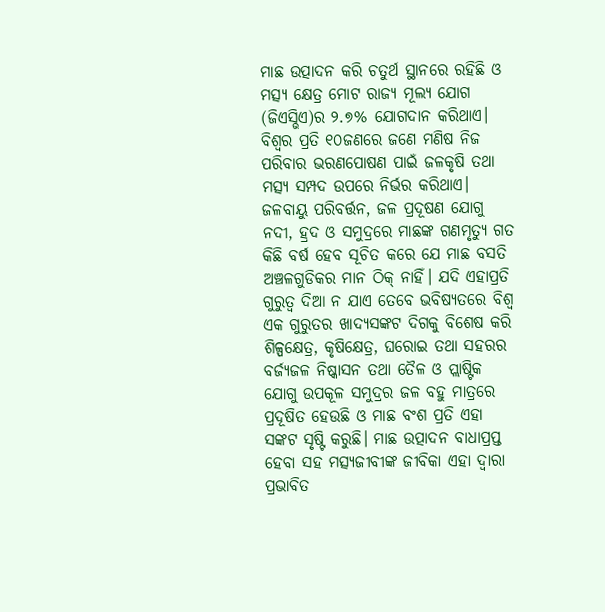ମାଛ ଉତ୍ପାଦନ କରି ଚତୁର୍ଥ ସ୍ଥାନରେ ରହିଛି ଓ ମତ୍ସ୍ୟ କ୍ଷେତ୍ର ମୋଟ ରାଜ୍ୟ ମୂଲ୍ୟ ଯୋଗ (ଜିଏସ୍ଭିଏ)ର ୨.୭% ଯୋଗଦାନ କରିଥାଏ।
ବିଶ୍ୱର ପ୍ରତି ୧୦ଜଣରେ ଜଣେ ମଣିଷ ନିଜ ପରିବାର ଭରଣପୋଷଣ ପାଇଁ ଜଳକୃଷି ତଥା ମତ୍ସ୍ୟ ସମ୍ପଦ ଉପରେ ନିର୍ଭର କରିଥାଏ। ଜଳବାୟୁ ପରିବର୍ତ୍ତନ, ଜଳ ପ୍ରଦୂଷଣ ଯୋଗୁ ନଦୀ, ହ୍ରଦ ଓ ସମୁଦ୍ରରେ ମାଛଙ୍କ ଗଣମୃତ୍ୟୁ ଗତ କିଛି ବର୍ଷ ହେବ ସୂଚିତ କରେ ଯେ ମାଛ ବସତି ଅଞ୍ଚଳଗୁଡିକର ମାନ ଠିକ୍ ନାହିଁ। ଯଦି ଏହାପ୍ରତି ଗୁରୁତ୍ୱ ଦିଆ ନ ଯାଏ ତେବେ ଭବିଷ୍ୟତରେ ବିଶ୍ୱ ଏକ ଗୁରୁତର ଖାଦ୍ୟସଙ୍କଟ ଦିଗକୁ ବିଶେଷ କରି ଶିଳ୍ପକ୍ଷେତ୍ର, କୃଷିକ୍ଷେତ୍ର, ଘରୋଇ ତଥା ସହରର ବର୍ଜ୍ୟଜଳ ନିଷ୍କାସନ ତଥା ତୈଳ ଓ ପ୍ଲାଷ୍ଟିକ ଯୋଗୁ ଉପକୂଳ ସମୁଦ୍ରର ଜଳ ବହୁ ମାତ୍ରରେ ପ୍ରଦୂଷିତ ହେଉଛି ଓ ମାଛ ବଂଶ ପ୍ରତି ଏହା ସଙ୍କଟ ସୃଷ୍ଟି କରୁଛି। ମାଛ ଉତ୍ପାଦନ ବାଧାପ୍ରପ୍ତ ହେବା ସହ ମତ୍ସ୍ୟଜୀବୀଙ୍କ ଜୀବିକା ଏହା ଦ୍ୱାରା ପ୍ରଭାବିତ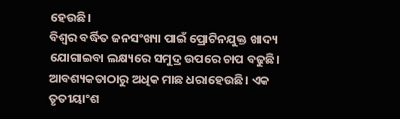ହେଉଛି।
ବିଶ୍ୱର ବର୍ଦ୍ଧିତ ଜନସଂଖ୍ୟା ପାଇଁ ପ୍ରୋଟିନଯୁକ୍ତ ଖାଦ୍ୟ ଯୋଗାଇବା ଲକ୍ଷ୍ୟରେ ସମୁଦ୍ର ଉପରେ ଚାପ ବଢୁଛି। ଆବଶ୍ୟକତାଠାରୁ ଅଧିକ ମାଛ ଧରାହେଉଛି। ଏକ ତୃତୀୟାଂଶ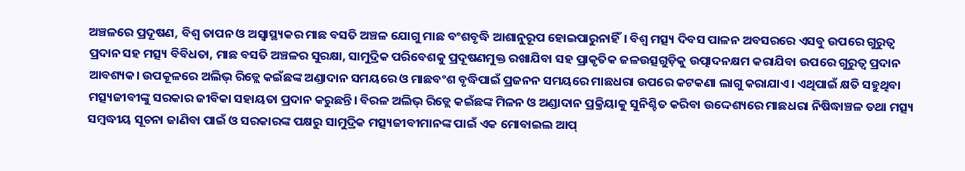ଅଞ୍ଚଳରେ ପ୍ରଦୂଷଣ, ବିଶ୍ୱ ତାପନ ଓ ଅସ୍ବାସ୍ଥ୍ୟକର ମାଛ ବସତି ଅଞ୍ଚଳ ଯୋଗୁ ମାଛ ବଂଶବୃଦ୍ଧି ଆଶାନୁରୂପ ହୋଇପାରୁନାହିଁ। ବିଶ୍ୱ ମତ୍ସ୍ୟ ଦିବସ ପାଳନ ଅବସରରେ ଏସବୁ ଉପରେ ଗୁରୁତ୍ୱ ପ୍ରଦାନ ସହ ମତ୍ସ୍ୟ ବିବିଧତା, ମାଛ ବସତି ଅଞ୍ଚଳର ସୁରକ୍ଷା, ସାମୁଦ୍ରିକ ପରିବେଶକୁ ପ୍ରଦୂଷଣମୁକ୍ତ ରଖାଯିବା ସହ ପ୍ରାକୃତିକ ଜଳଉତ୍ସଗୁଡ଼ିକୁ ଉତ୍ପାଦନକ୍ଷମ କରାଯିବା ଉପରେ ଗୁରୁତ୍ୱ ପ୍ରଦାନ ଆବଶ୍ୟକ। ଉପକୂଳରେ ଅଲିଭ୍ ରିଡ୍ଲେ କଇଁଛଙ୍କ ଅଣ୍ଡାଦାନ ସମୟରେ ଓ ମାଛବଂଶ ବୃଦ୍ଧିପାଇଁ ପ୍ରଜନନ ସମୟରେ ମାଛଧରା ଉପରେ କଟକଣା ଲାଗୁ କରାଯାଏ। ଏଥିପାଇଁ କ୍ଷତି ସହୁଥିବା ମତ୍ସ୍ୟଜୀବୀଙ୍କୁ ସରକାର ଜୀବିକା ସହାୟତା ପ୍ରଦାନ କରୁଛନ୍ତି। ବିରଳ ଅଲିଭ୍ ରିଡ୍ଲେ କଇଁଛଙ୍କ ମିଳନ ଓ ଅଣ୍ଡାଦାନ ପ୍ରକ୍ରିୟାକୁ ସୁନିଶ୍ଚିତ କରିବା ଉଦ୍ଦେଶ୍ୟରେ ମାଛଧରା ନିଷିଦ୍ଧାଞ୍ଚଳ ତଥା ମତ୍ସ୍ୟ ସମ୍ବଦ୍ଧୀୟ ସୂଚନା ଜାଣିବା ପାଇଁ ଓ ସରକାରଙ୍କ ପକ୍ଷରୁ ସାମୁଦ୍ରିକ ମତ୍ସ୍ୟଜୀବୀମାନଙ୍କ ପାଇଁ ଏକ ମୋବାଇଲ ଆପ୍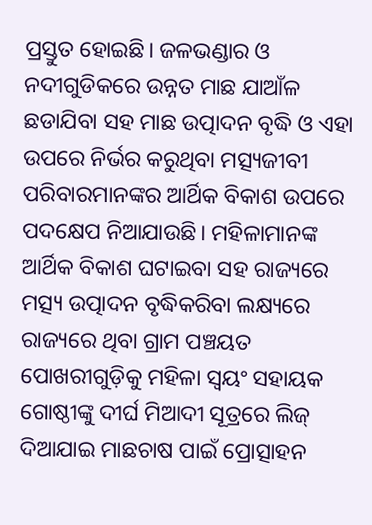ପ୍ରସ୍ତୁତ ହୋଇଛି। ଜଳଭଣ୍ଡାର ଓ ନଦୀଗୁଡିକରେ ଉନ୍ନତ ମାଛ ଯାଆଁଳ ଛଡାଯିବା ସହ ମାଛ ଉତ୍ପାଦନ ବୃଦ୍ଧି ଓ ଏହା ଉପରେ ନିର୍ଭର କରୁଥିବା ମତ୍ସ୍ୟଜୀବୀ ପରିବାରମାନଙ୍କର ଆର୍ଥିକ ବିକାଶ ଉପରେ ପଦକ୍ଷେପ ନିଆଯାଉଛି। ମହିଳାମାନଙ୍କ ଆର୍ଥିକ ବିକାଶ ଘଟାଇବା ସହ ରାଜ୍ୟରେ ମତ୍ସ୍ୟ ଉତ୍ପାଦନ ବୃଦ୍ଧିକରିବା ଲକ୍ଷ୍ୟରେ ରାଜ୍ୟରେ ଥିବା ଗ୍ରାମ ପଞ୍ଚୟତ ପୋଖରୀଗୁଡ଼ିକୁ ମହିଳା ସ୍ବୟଂ ସହାୟକ ଗୋଷ୍ଠୀଙ୍କୁ ଦୀର୍ଘ ମିଆଦୀ ସୂତ୍ରରେ ଲିଜ୍ ଦିଆଯାଇ ମାଛଚାଷ ପାଇଁ ପ୍ରୋତ୍ସାହନ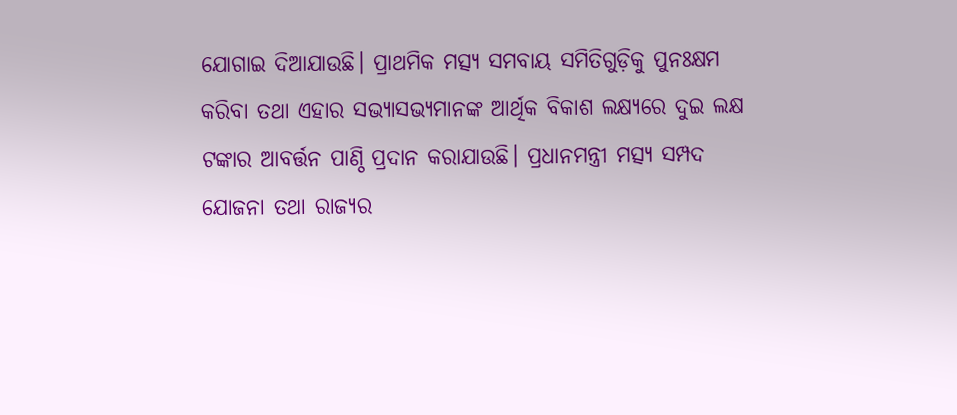ଯୋଗାଇ ଦିଆଯାଉଛି। ପ୍ରାଥମିକ ମତ୍ସ୍ୟ ସମବାୟ ସମିତିଗୁଡ଼ିକୁ ପୁନଃକ୍ଷମ କରିବା ତଥା ଏହାର ସଭ୍ୟାସଭ୍ୟମାନଙ୍କ ଆର୍ଥିକ ବିକାଶ ଲକ୍ଷ୍ୟରେ ଦୁଇ ଲକ୍ଷ ଟଙ୍କାର ଆବର୍ତ୍ତନ ପାଣ୍ଠି ପ୍ରଦାନ କରାଯାଉଛି। ପ୍ରଧାନମନ୍ତ୍ରୀ ମତ୍ସ୍ୟ ସମ୍ପଦ ଯୋଜନା ତଥା ରାଜ୍ୟର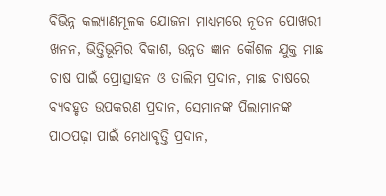ବିଭିନ୍ନ କଲ୍ୟାଣମୂଳକ ଯୋଜନା ମାଧ୍ୟମରେ ନୂତନ ପୋଖରୀ ଖନନ, ଭିତ୍ତିଭୂମିର ବିକାଶ, ଉନ୍ନତ ଜ୍ଞାନ କୌଶଳ ଯୁକ୍ତ ମାଛ ଚାଷ ପାଇଁ ପ୍ରୋତ୍ସାହନ ଓ ତାଲିମ ପ୍ରଦାନ, ମାଛ ଚାଷରେ ବ୍ୟବହୃତ ଉପକରଣ ପ୍ରଦାନ, ସେମାନଙ୍କ ପିଲାମାନଙ୍କ ପାଠପଢ଼ା ପାଇଁ ମେଧାବୃତ୍ତି ପ୍ରଦାନ,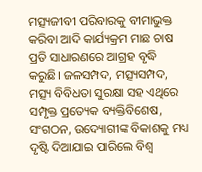ମତ୍ସ୍ୟଜୀବୀ ପରିବାରକୁ ବୀମାଭୁକ୍ତ କରିବା ଆଦି କାର୍ଯ୍ୟକ୍ରମ ମାଛ ଚାଷ ପ୍ରତି ସାଧାରଣରେ ଆଗ୍ରହ ବୃଦ୍ଧି କରୁଛି। ଜଳସମ୍ପଦ, ମତ୍ସ୍ୟସମ୍ପଦ, ମତ୍ସ୍ୟ ବିବିଧତା ସୁରକ୍ଷା ସହ ଏଥିରେ ସମ୍ପୃକ୍ତ ପ୍ରତ୍ୟେକ ବ୍ୟକ୍ତିବିଶେଷ, ସଂଗଠନ, ଉଦ୍ୟୋଗୀଙ୍କ ବିକାଶକୁ ମଧ୍ୟ ଦୃଷ୍ଟି ଦିଆଯାଇ ପାରିଲେ ବିଶ୍ୱ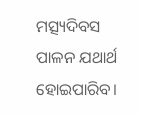ମତ୍ସ୍ୟଦିବସ ପାଳନ ଯଥାର୍ଥ ହୋଇପାରିବ।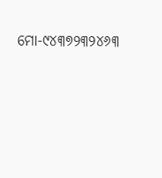ମୋ-୯୪୩୭୨୩୨୪୬୩